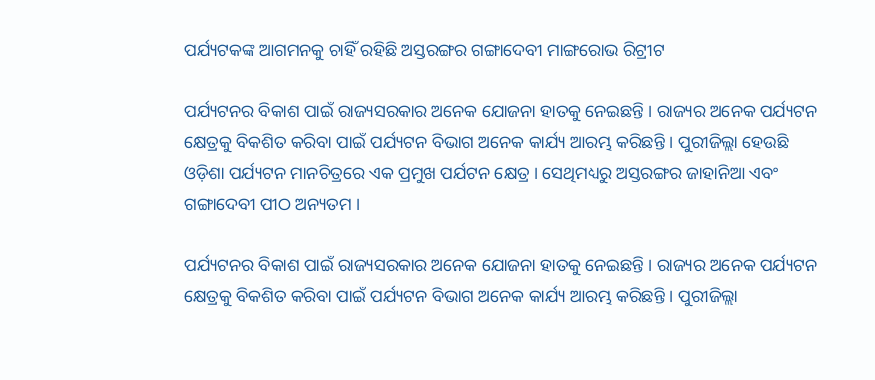ପର୍ଯ୍ୟଟକଙ୍କ ଆଗମନକୁ ଚାହିଁ ରହିଛି ଅସ୍ତରଙ୍ଗର ଗଙ୍ଗାଦେବୀ ମାଙ୍ଗରୋଭ ରିଟ୍ରୀଟ

ପର୍ଯ୍ୟଟନର ବିକାଶ ପାଇଁ ରାଜ୍ୟସରକାର ଅନେକ ଯୋଜନା ହାତକୁ ନେଇଛନ୍ତି । ରାଜ୍ୟର ଅନେକ ପର୍ଯ୍ୟଟନ କ୍ଷେତ୍ରକୁ ବିକଶିତ କରିବା ପାଇଁ ପର୍ଯ୍ୟଟନ ବିଭାଗ ଅନେକ କାର୍ଯ୍ୟ ଆରମ୍ଭ କରିଛନ୍ତି । ପୁରୀଜିଲ୍ଲା ହେଉଛି ଓଡ଼ିଶା ପର୍ଯ୍ୟଟନ ମାନଚିତ୍ରରେ ଏକ ପ୍ରମୁଖ ପର୍ଯଟନ କ୍ଷେତ୍ର । ସେଥିମଧ୍ୟରୁ ଅସ୍ତରଙ୍ଗର ଜାହାନିଆ ଏବଂ ଗଙ୍ଗାଦେବୀ ପୀଠ ଅନ୍ୟତମ ।

ପର୍ଯ୍ୟଟନର ବିକାଶ ପାଇଁ ରାଜ୍ୟସରକାର ଅନେକ ଯୋଜନା ହାତକୁ ନେଇଛନ୍ତି । ରାଜ୍ୟର ଅନେକ ପର୍ଯ୍ୟଟନ କ୍ଷେତ୍ରକୁ ବିକଶିତ କରିବା ପାଇଁ ପର୍ଯ୍ୟଟନ ବିଭାଗ ଅନେକ କାର୍ଯ୍ୟ ଆରମ୍ଭ କରିଛନ୍ତି । ପୁରୀଜିଲ୍ଲା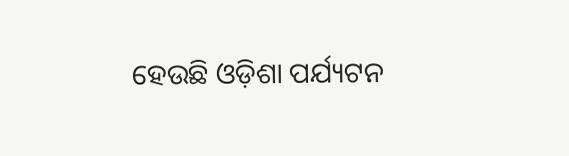ହେଉଛି ଓଡ଼ିଶା ପର୍ଯ୍ୟଟନ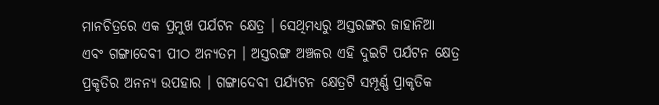ମାନଚିତ୍ରରେ ଏକ ପ୍ରମୁଖ ପର୍ଯଟନ କ୍ଷେତ୍ର । ସେଥିମଧ୍ୟରୁ ଅସ୍ତରଙ୍ଗର ଜାହାନିଆ ଏବଂ ଗଙ୍ଗାଦେବୀ ପୀଠ ଅନ୍ୟତମ । ଅସ୍ତରଙ୍ଗ ଅଞ୍ଚଳର ଏହି ଦୁଇଟି ପର୍ଯଟନ କ୍ଷେତ୍ର ପ୍ରକୃତିର ଅନନ୍ୟ ଉପହାର । ଗଙ୍ଗାଦେବୀ ପର୍ଯ୍ୟଟନ କ୍ଷେତ୍ରଟି ସମ୍ପୂର୍ଣ୍ଣ ପ୍ରାକୃତିକ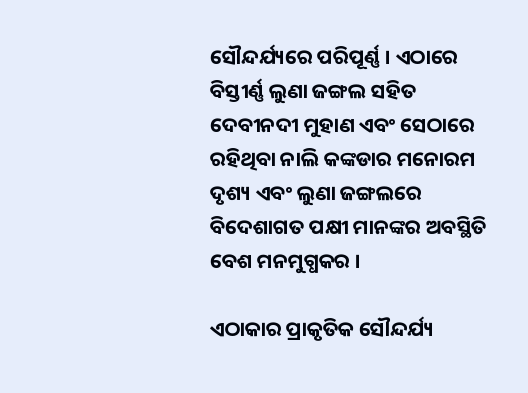ସୌନ୍ଦର୍ଯ୍ୟରେ ପରିପୂର୍ଣ୍ଣ । ଏଠାରେ ବିସ୍ତୀର୍ଣ୍ଣ ଲୁଣା ଜଙ୍ଗଲ ସହିତ ଦେବୀନଦୀ ମୁହାଣ ଏବଂ ସେଠାରେ ରହିଥିବା ନାଲି କଙ୍କଡାର ମନୋରମ ଦୃଶ୍ୟ ଏବଂ ଲୁଣା ଜଙ୍ଗଲରେ ବିଦେଶାଗତ ପକ୍ଷୀ ମାନଙ୍କର ଅବସ୍ଥିତି ବେଶ ମନମୁଗ୍ଧକର ।

ଏଠାକାର ପ୍ରାକୃତିକ ସୌନ୍ଦର୍ଯ୍ୟ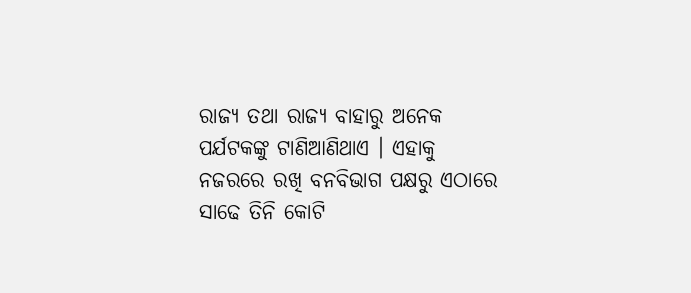ରାଜ୍ୟ ତଥା ରାଜ୍ୟ ବାହାରୁ ଅନେକ ପର୍ଯଟକଙ୍କୁ ଟାଣିଆଣିଥାଏ । ଏହାକୁ ନଜରରେ ରଖି ବନବିଭାଗ ପକ୍ଷରୁ ଏଠାରେ ସାଢେ ତିନି କୋଟି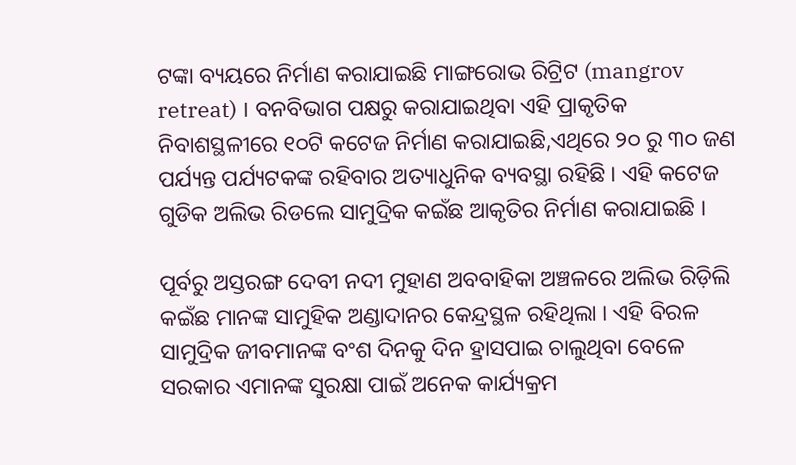ଟଙ୍କା ବ୍ୟୟରେ ନିର୍ମାଣ କରାଯାଇଛି ମାଙ୍ଗରୋଭ ରିଟ୍ରିଟ (mangrov retreat) । ବନବିଭାଗ ପକ୍ଷରୁ କରାଯାଇଥିବା ଏହି ପ୍ରାକୃତିକ ନିବାଶସ୍ଥଳୀରେ ୧୦ଟି କଟେଜ ନିର୍ମାଣ କରାଯାଇଛି,ଏଥିରେ ୨୦ ରୁ ୩୦ ଜଣ ପର୍ଯ୍ୟନ୍ତ ପର୍ଯ୍ୟଟକଙ୍କ ରହିବାର ଅତ୍ୟାଧୁନିକ ବ୍ୟବସ୍ଥା ରହିଛି । ଏହି କଟେଜ ଗୁଡିକ ଅଲିଭ ରିଡଲେ ସାମୁଦ୍ରିକ କଇଁଛ ଆକୃତିର ନିର୍ମାଣ କରାଯାଇଛି ।

ପୂର୍ବରୁ ଅସ୍ତରଙ୍ଗ ଦେବୀ ନଦୀ ମୁହାଣ ଅବବାହିକା ଅଞ୍ଚଳରେ ଅଲିଭ ରିଡ଼ିଲି କଇଁଛ ମାନଙ୍କ ସାମୁହିକ ଅଣ୍ଡାଦାନର କେନ୍ଦ୍ରସ୍ଥଳ ରହିଥିଲା । ଏହି ବିରଳ ସାମୁଦ୍ରିକ ଜୀବମାନଙ୍କ ବଂଶ ଦିନକୁ ଦିନ ହ୍ରାସପାଇ ଚାଲୁଥିବା ବେଳେ ସରକାର ଏମାନଙ୍କ ସୁରକ୍ଷା ପାଇଁ ଅନେକ କାର୍ଯ୍ୟକ୍ରମ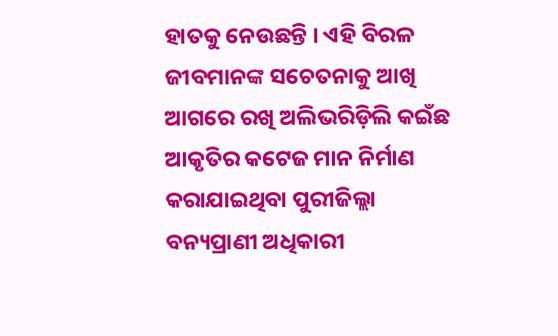ହାତକୁ ନେଉଛନ୍ତି । ଏହି ବିରଳ ଜୀବମାନଙ୍କ ସଚେତନାକୁ ଆଖି ଆଗରେ ରଖି ଅଲିଭରିଡ଼ିଲି କଇଁଛ ଆକୃତିର କଟେଜ ମାନ ନିର୍ମାଣ କରାଯାଇଥିବା ପୁରୀଜିଲ୍ଲା ବନ୍ୟପ୍ରାଣୀ ଅଧିକାରୀ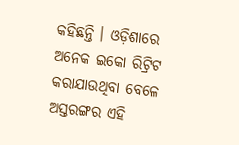କହିଛନ୍ତି । ଓଡ଼ିଶାରେ ଅନେକ ଇକୋ ରିଟ୍ରିଟ କରାଯାଉଥିବା ବେଳେ ଅସ୍ତରଙ୍ଗର ଏହି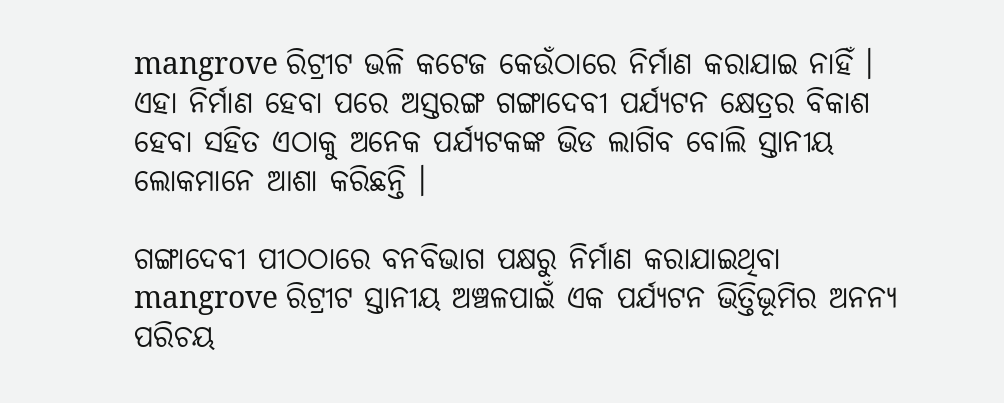mangrove ରିଟ୍ରୀଟ ଭଳି କଟେଜ କେଉଁଠାରେ ନିର୍ମାଣ କରାଯାଇ ନାହିଁ । ଏହା ନିର୍ମାଣ ହେବା ପରେ ଅସ୍ତରଙ୍ଗ ଗଙ୍ଗାଦେବୀ ପର୍ଯ୍ୟଟନ କ୍ଷେତ୍ରର ବିକାଶ ହେବା ସହିତ ଏଠାକୁ ଅନେକ ପର୍ଯ୍ୟଟକଙ୍କ ଭିଡ ଲାଗିବ ବୋଲି ସ୍ତାନୀୟ ଲୋକମାନେ ଆଶା କରିଛନ୍ତି ।

ଗଙ୍ଗାଦେବୀ ପୀଠଠାରେ ବନବିଭାଗ ପକ୍ଷରୁ ନିର୍ମାଣ କରାଯାଇଥିବା mangrove ରିଟ୍ରୀଟ ସ୍ତାନୀୟ ଅଞ୍ଚଳପାଇଁ ଏକ ପର୍ଯ୍ୟଟନ ଭିତ୍ତିଭୂମିର ଅନନ୍ୟ ପରିଚୟ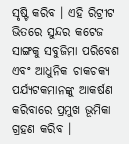ସୃଷ୍ଟି କରିବ । ଏହି ରିଟ୍ରୀଟ ଭିତରେ ସୁନ୍ଦର କଟେଜ ସାଙ୍ଗକୁ ସବୁଜିମା ପରିବେଶ ଏବଂ ଆଧୁନିକ ଚାକଚକ୍ୟ ପର୍ଯ୍ୟଟକମାନଙ୍କୁ ଆକର୍ଷଣ କରିବାରେ ପ୍ରମୁଖ ଭୂମିକା ଗ୍ରହଣ କରିବ ।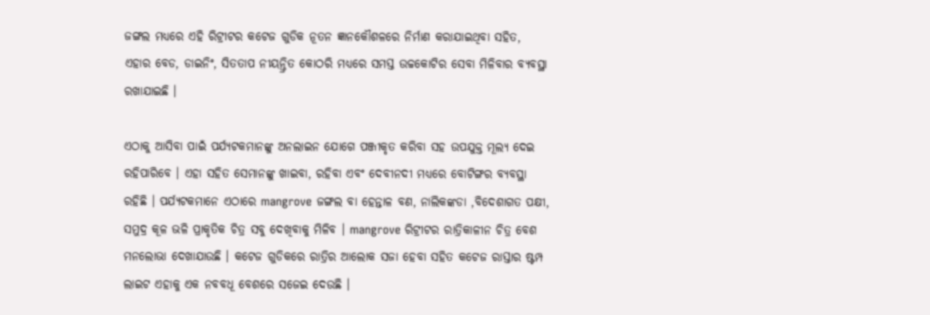ଜଙ୍ଗଲ ମଧ୍ୟରେ ଏହି ରିଟ୍ରୀଟର କଟେଜ ଗୁଡିକ ନୂତନ ଜ୍ଞାନକୌଶଳରେ ନିର୍ମାଣ କରାଯାଇଥିବା ସହିତ, ଏହାର ବେଡ, ଡାଇନିଂ, ସିତତାପ ନୀୟନ୍ତ୍ରିତ କୋଠରି ମଧ୍ୟରେ ସମସ୍ତ ଉଚ୍ଚକୋଟିର ସେବା ମିଳିବାର ବ୍ୟବସ୍ଥା ରଖାଯାଇଛି ।

ଏଠାକୁ ଆସିବା ପାଇଁ ପର୍ଯ୍ୟଟକମାନଙ୍କୁ ଅନଲାଇନ ଯୋଗେ ପଞ୍ଜୀକୃତ କରିବା ସହ ଉପଯୁକ୍ତ ମୂଲ୍ୟ ଦେଇ ରହିପାରିବେ । ଏହା ସହିତ ସେମାନଙ୍କୁ ଖାଇବା, ରହିବା ଏବଂ ଦେବୀନଦୀ ମଧ୍ୟରେ ବୋଟିଙ୍ଗର ବ୍ୟବସ୍ଥା ରହିଛି । ପର୍ଯ୍ୟଟକମାନେ ଏଠାରେ mangrove ଜଙ୍ଗଲ ବା ହେନ୍ତାଳ ବଣ, ନାଲିକଙ୍କଡା ,ବିଦେଶାଗତ ପକ୍ଷୀ, ସମୁଦ୍ର କୂଳ ଭଳି ପ୍ରାକୃତିକ ଚିତ୍ର ସବୁ ଦେଖିବାକୁ ମିଳିବ । mangrove ରିଟ୍ରୀଟର ରାତ୍ରିକାଳୀନ ଚିତ୍ର ବେଶ ମନଲୋଭା ଦେଖାଯାଉଛି । କଟେଜ ଗୁଡିକରେ ରାତ୍ରିର ଆଲୋକ ସଜା ହେବା ସହିତ କଟେଜ ରାସ୍ତାର ଷ୍ଟମ୍ପ ଲାଇଟ ଏହାକୁ ଏକ ନବବଧୂ ବେଶରେ ସଜେଇ ଦେଉଛି ।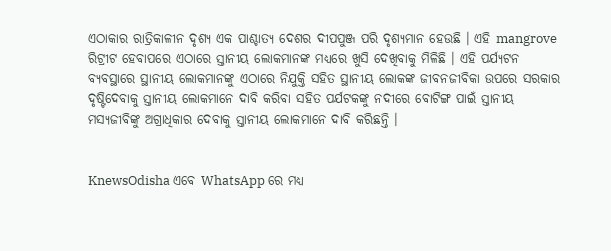ଏଠାକାର ରାତ୍ରିକାଳୀନ ଦୃଶ୍ୟ ଏକ ପାଶ୍ଚାତ୍ୟ ଦେଶର ଦୀପପୁଞ୍ଜ ପରି ଦୃଶ୍ୟମାନ ହେଉଛି । ଏହି mangrove ରିଟ୍ରୀଟ ହେବାପରେ ଏଠାରେ ସ୍ତାନୀୟ ଲୋକମାନଙ୍କ ମଧ୍ୟରେ ଖୁସି ଦେଖିବାକୁ ମିଳିଛି । ଏହି ପର୍ଯ୍ୟଟନ ବ୍ୟବସ୍ଥାରେ ସ୍ଥାନୀୟ ଲୋକମାନଙ୍କୁ ଏଠାରେ ନିଯୁକ୍ତି ସହିତ ସ୍ଥାନୀୟ ଲୋକଙ୍କ ଜୀବନଜୀବିକା ଉପରେ ସରକାର ଦୃଷ୍ଟିଦେବାକୁ ସ୍ତାନୀୟ ଲୋକମାନେ ଦାବି କରିବା ସହିତ ପର୍ଯଟକଙ୍କୁ ନଦୀରେ ବୋଟିଙ୍ଗ ପାଇଁ ସ୍ତାନୀୟ ମସ୍ୟଜୀବିଙ୍କୁ ଅଗ୍ରାଧିକାର ଦେବାକୁ ସ୍ତାନୀୟ ଲୋକମାନେ ଦାବି କରିଛନ୍ତି ।


KnewsOdisha ଏବେ WhatsApp ରେ ମଧ୍ୟ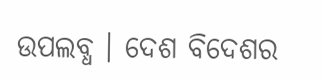ଉପଲବ୍ଧ । ଦେଶ ବିଦେଶର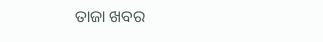ତାଜା ଖବର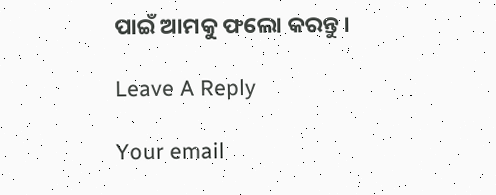ପାଇଁ ଆମକୁ ଫଲୋ କରନ୍ତୁ ।

Leave A Reply

Your email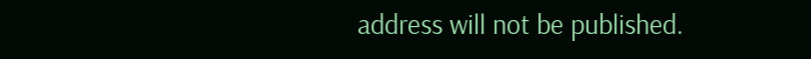address will not be published.